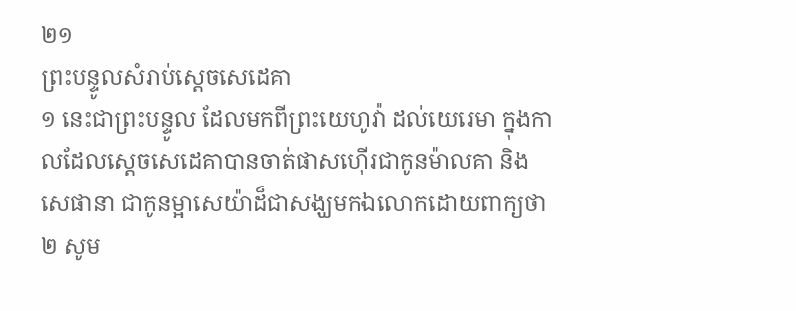២១
ព្រះបន្ទូលសំរាប់ស្តេចសេដេគា
១ នេះជាព្រះបន្ទូល ដែលមកពីព្រះយេហូវ៉ា ដល់យេរេមា ក្នុងកាលដែលស្តេចសេដេគាបានចាត់ផាសហ៊ើរជាកូនម៉ាលគា និងសេផានា ជាកូនម្អាសេយ៉ាដ៏ជាសង្ឃមកឯលោកដោយពាក្យថា ២ សូម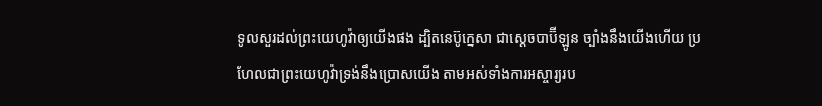ទូលសួរដល់ព្រះយេហូវ៉ាឲ្យយើងផង ដ្បិតនេប៊ូក្នេសា ជាស្តេចបាប៊ីឡូន ច្បាំងនឹងយើងហើយ ប្រហែលជាព្រះយេហូវ៉ាទ្រង់នឹងប្រោសយើង តាមអស់ទាំងការអស្ចារ្យរប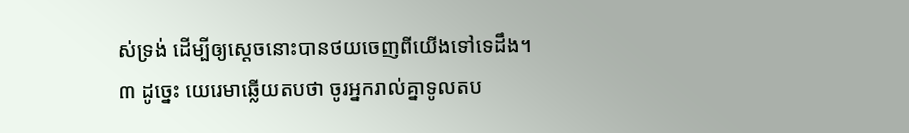ស់ទ្រង់ ដើម្បីឲ្យស្តេចនោះបានថយចេញពីយើងទៅទេដឹង។
៣ ដូច្នេះ យេរេមាឆ្លើយតបថា ចូរអ្នករាល់គ្នាទូលតប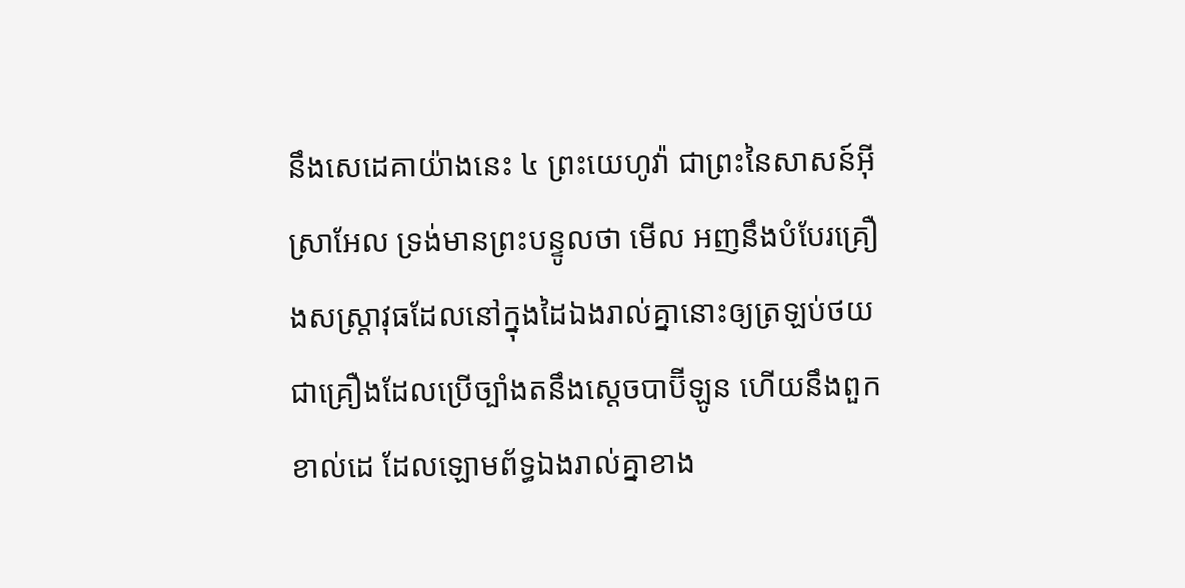នឹងសេដេគាយ៉ាងនេះ ៤ ព្រះយេហូវ៉ា ជាព្រះនៃសាសន៍អ៊ីស្រាអែល ទ្រង់មានព្រះបន្ទូលថា មើល អញនឹងបំបែរគ្រឿងសស្ត្រាវុធដែលនៅក្នុងដៃឯងរាល់គ្នានោះឲ្យត្រឡប់ថយ ជាគ្រឿងដែលប្រើច្បាំងតនឹងស្តេចបាប៊ីឡូន ហើយនឹងពួកខាល់ដេ ដែលឡោមព័ទ្ធឯងរាល់គ្នាខាង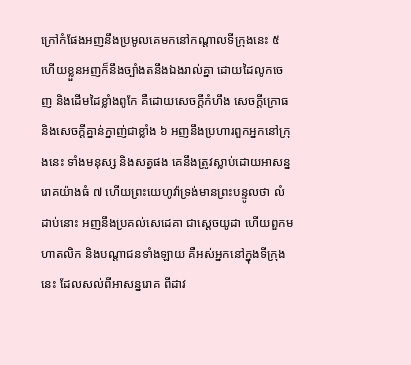ក្រៅកំផែងអញនឹងប្រមូលគេមកនៅកណ្តាលទីក្រុងនេះ ៥ ហើយខ្លួនអញក៏នឹងច្បាំងតនឹងឯងរាល់គ្នា ដោយដៃលូកចេញ និងដើមដៃខ្លាំងពូកែ គឺដោយសេចក្តីកំហឹង សេចក្តីក្រោធ និងសេចក្តីគ្នាន់ក្នាញ់ជាខ្លាំង ៦ អញនឹងប្រហារពួកអ្នកនៅក្រុងនេះ ទាំងមនុស្ស និងសត្វផង គេនឹងត្រូវស្លាប់ដោយអាសន្នរោគយ៉ាងធំ ៧ ហើយព្រះយេហូវ៉ាទ្រង់មានព្រះបន្ទូលថា លំដាប់នោះ អញនឹងប្រគល់សេដេគា ជាស្តេចយូដា ហើយពួកមហាតលិក និងបណ្តាជនទាំងឡាយ គឺអស់អ្នកនៅក្នុងទីក្រុងនេះ ដែលសល់ពីអាសន្នរោគ ពីដាវ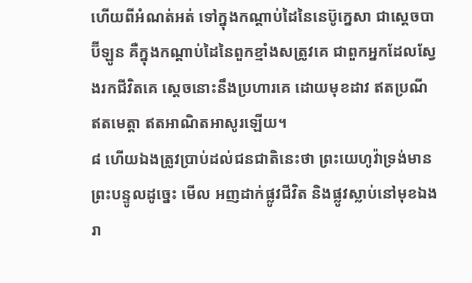ហើយពីអំណត់អត់ ទៅក្នុងកណ្តាប់ដៃនៃនេប៊ូក្នេសា ជាស្តេចបាប៊ីឡូន គឺក្នុងកណ្តាប់ដៃនៃពួកខ្មាំងសត្រូវគេ ជាពួកអ្នកដែលស្វែងរកជីវិតគេ ស្តេចនោះនឹងប្រហារគេ ដោយមុខដាវ ឥតប្រណី ឥតមេត្តា ឥតអាណិតអាសូរឡើយ។
៨ ហើយឯងត្រូវប្រាប់ដល់ជនជាតិនេះថា ព្រះយេហូវ៉ាទ្រង់មានព្រះបន្ទូលដូច្នេះ មើល អញដាក់ផ្លូវជីវិត និងផ្លូវស្លាប់នៅមុខឯងរា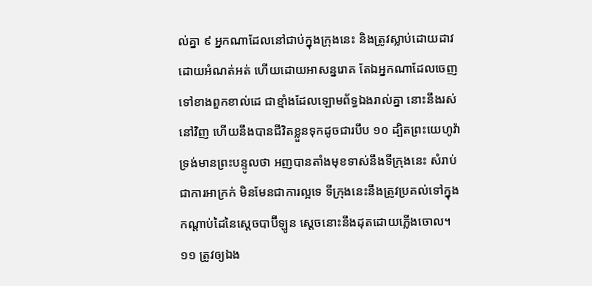ល់គ្នា ៩ អ្នកណាដែលនៅជាប់ក្នុងក្រុងនេះ និងត្រូវស្លាប់ដោយដាវ ដោយអំណត់អត់ ហើយដោយអាសន្នរោគ តែឯអ្នកណាដែលចេញទៅខាងពួកខាល់ដេ ជាខ្មាំងដែលឡោមព័ទ្ធឯងរាល់គ្នា នោះនឹងរស់នៅវិញ ហើយនឹងបានជីវិតខ្លួនទុកដូចជារបឹប ១០ ដ្បិតព្រះយេហូវ៉ាទ្រង់មានព្រះបន្ទូលថា អញបានតាំងមុខទាស់នឹងទីក្រុងនេះ សំរាប់ជាការអាក្រក់ មិនមែនជាការល្អទេ ទីក្រុងនេះនឹងត្រូវប្រគល់ទៅក្នុងកណ្តាប់ដៃនៃស្តេចបាប៊ីឡូន ស្តេចនោះនឹងដុតដោយភ្លើងចោល។
១១ ត្រូវឲ្យឯង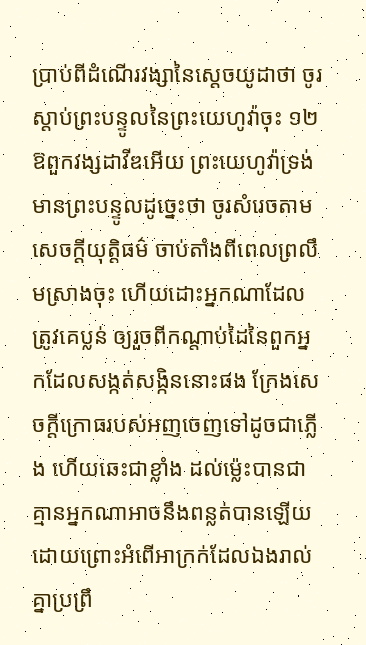ប្រាប់ពីដំណើរវង្សានៃស្តេចយូដាថា ចូរស្តាប់ព្រះបន្ទូលនៃព្រះយេហូវ៉ាចុះ ១២ ឱពួកវង្សដាវីឌអើយ ព្រះយេហូវ៉ាទ្រង់មានព្រះបន្ទូលដូច្នេះថា ចូរសំរេចតាមសេចក្តីយុត្តិធម៌ ចាប់តាំងពីពេលព្រលឹមស្រាងចុះ ហើយដោះអ្នកណាដែលត្រូវគេប្លន់ ឲ្យរួចពីកណ្តាប់ដៃនៃពួកអ្នកដែលសង្កត់សង្កិននោះផង ក្រែងសេចក្តីក្រោធរបស់អញចេញទៅដូចជាភ្លើង ហើយឆេះជាខ្លាំង ដល់ម៉្លេះបានជាគ្មានអ្នកណាអាចនឹងពន្លត់បានឡើយ ដោយព្រោះអំពើអាក្រក់ដែលឯងរាល់គ្នាប្រព្រឹ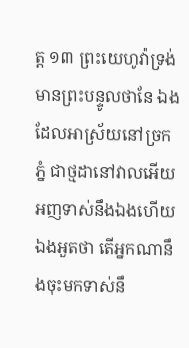ត្ត ១៣ ព្រះយេហូវ៉ាទ្រង់មានព្រះបន្ទូលថានែ ឯងដែលអាស្រ័យនៅច្រកភ្នំ ជាថ្មដានៅវាលអើយ អញទាស់នឹងឯងហើយ ឯងអួតថា តើអ្នកណានឹងចុះមកទាស់នឹ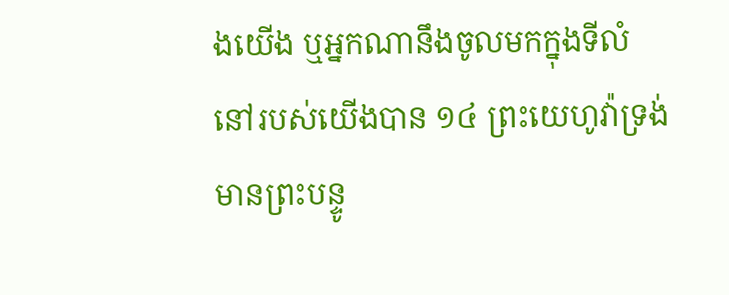ងយើង ឬអ្នកណានឹងចូលមកក្នុងទីលំនៅរបស់យើងបាន ១៤ ព្រះយេហូវ៉ាទ្រង់មានព្រះបន្ទូ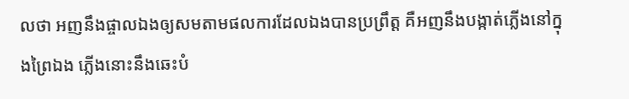លថា អញនឹងផ្ចាលឯងឲ្យសមតាមផលការដែលឯងបានប្រព្រឹត្ត គឺអញនឹងបង្កាត់ភ្លើងនៅក្នុងព្រៃឯង ភ្លើងនោះនឹងឆេះបំ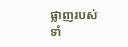ផ្លាញរបស់ទាំ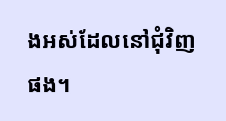ងអស់ដែលនៅជុំវិញផង។